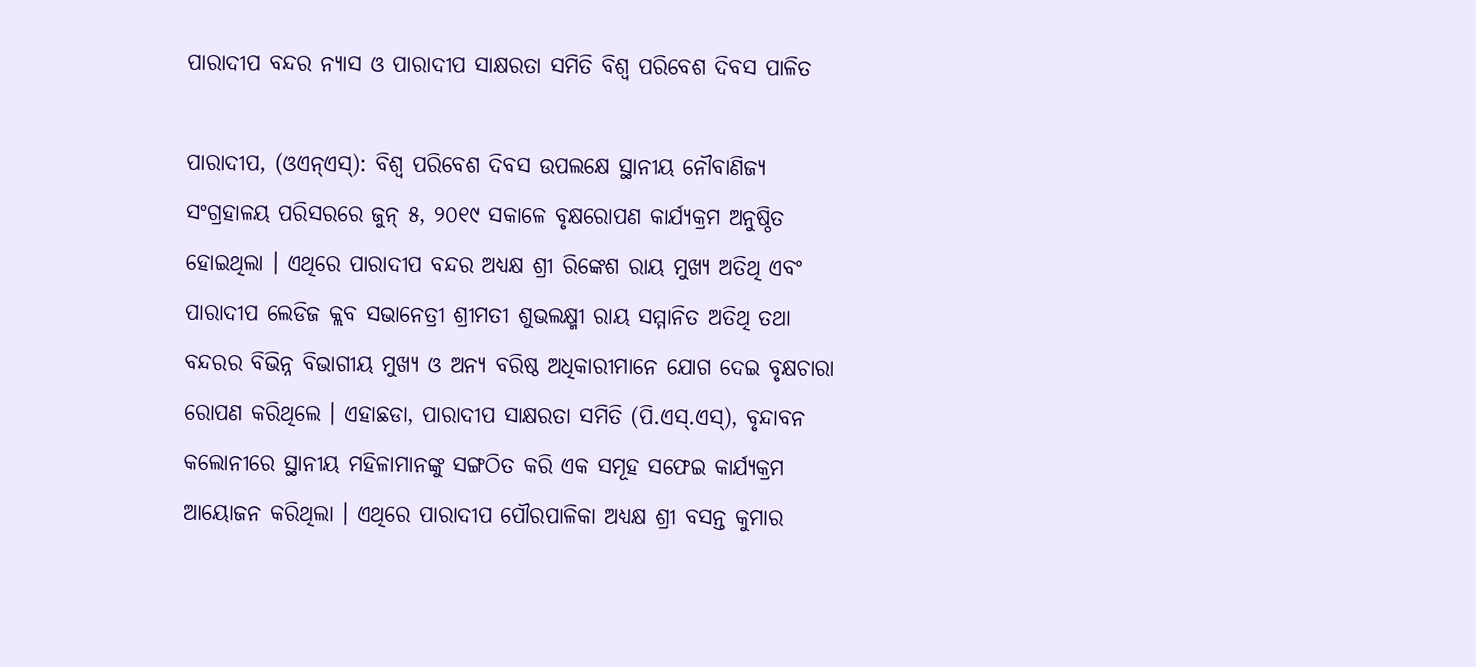ପାରାଦୀପ ବନ୍ଦର ନ୍ୟାସ ଓ ପାରାଦୀପ ସାକ୍ଷରତା ସମିତି ବିଶ୍ୱ ପରିବେଶ ଦିବସ ପାଳିତ

ପାରାଦୀପ, (ଓଏନ୍ଏସ୍): ବିଶ୍ୱ ପରିବେଶ ଦିବସ ଉପଲକ୍ଷେ ସ୍ଥାନୀୟ ନୌବାଣିଜ୍ୟ ସଂଗ୍ରହାଳୟ ପରିସରରେ ଜୁନ୍ ୫, ୨୦୧୯ ସକାଳେ ବୃକ୍ଷରୋପଣ କାର୍ଯ୍ୟକ୍ରମ ଅନୁଷ୍ଠିତ ହୋଇଥିଲା । ଏଥିରେ ପାରାଦୀପ ବନ୍ଦର ଅଧ୍ୟକ୍ଷ ଶ୍ରୀ ରିଙ୍କେଶ ରାୟ ମୁଖ୍ୟ ଅତିଥି ଏବଂ ପାରାଦୀପ ଲେଡିଜ କ୍ଲବ ସଭାନେତ୍ରୀ ଶ୍ରୀମତୀ ଶୁଭଲକ୍ଷ୍ମୀ ରାୟ ସମ୍ମାନିତ ଅତିଥି ତଥା ବନ୍ଦରର ବିଭିନ୍ନ ବିଭାଗୀୟ ମୁଖ୍ୟ ଓ ଅନ୍ୟ ବରିଷ୍ଠ ଅଧିକାରୀମାନେ ଯୋଗ ଦେଇ ବୃକ୍ଷଚାରା ରୋପଣ କରିଥିଲେ । ଏହାଛଡା, ପାରାଦୀପ ସାକ୍ଷରତା ସମିତି (ପି.ଏସ୍.ଏସ୍), ବୃନ୍ଦାବନ କଲୋନୀରେ ସ୍ଥାନୀୟ ମହିଳାମାନଙ୍କୁ ସଙ୍ଗଠିତ କରି ଏକ ସମୂହ ସଫେଇ କାର୍ଯ୍ୟକ୍ରମ ଆୟୋଜନ କରିଥିଲା । ଏଥିରେ ପାରାଦୀପ ପୌରପାଳିକା ଅଧ୍ୟକ୍ଷ ଶ୍ରୀ ବସନ୍ତ କୁମାର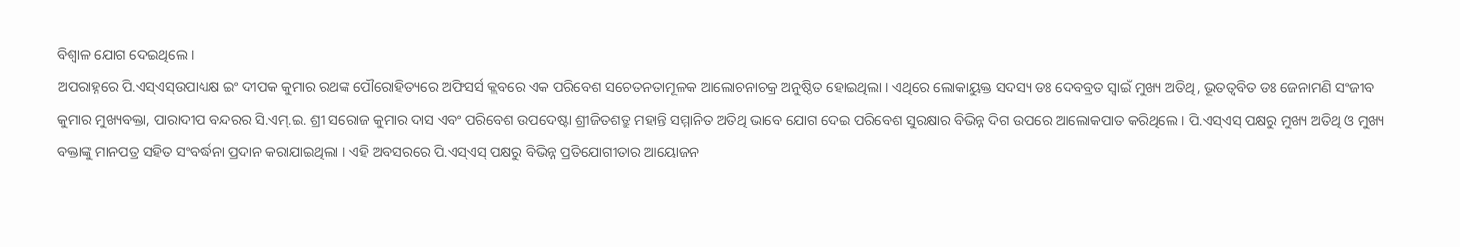ବିଶ୍ୱାଳ ଯୋଗ ଦେଇଥିଲେ ।
ଅପରାହ୍ନରେ ପି.ଏସ୍ଏସ୍ଉପାଧ୍ୟକ୍ଷ ଇଂ ଦୀପକ କୁମାର ରଥଙ୍କ ପୌରୋହିତ୍ୟରେ ଅଫିସର୍ସ କ୍ଲବରେ ଏକ ପରିବେଶ ସଚେତନତାମୂଳକ ଆଲୋଚନାଚକ୍ର ଅନୁଷ୍ଠିତ ହୋଇଥିଲା । ଏଥିରେ ଲୋକାୟୁକ୍ତ ସଦସ୍ୟ ଡଃ ଦେବବ୍ରତ ସ୍ୱାଇଁ ମୁଖ୍ୟ ଅତିଥି, ଭୂତତ୍ୱବିତ ଡଃ ଜେନାମଣି ସଂଜୀବ କୁମାର ମୁଖ୍ୟବକ୍ତା, ପାରାଦୀପ ବନ୍ଦରର ସି.ଏମ୍.ଇ. ଶ୍ରୀ ସରୋଜ କୁମାର ଦାସ ଏବଂ ପରିବେଶ ଉପଦେଷ୍ଟା ଶ୍ରୀଜିତଶତ୍ରୁ ମହାନ୍ତି ସମ୍ମାନିତ ଅତିଥି ଭାବେ ଯୋଗ ଦେଇ ପରିବେଶ ସୁରକ୍ଷାର ବିଭିନ୍ନ ଦିଗ ଉପରେ ଆଲୋକପାତ କରିଥିଲେ । ପି.ଏସ୍ଏସ୍ ପକ୍ଷରୁ ମୁଖ୍ୟ ଅତିଥି ଓ ମୁଖ୍ୟ ବକ୍ତାଙ୍କୁ ମାନପତ୍ର ସହିତ ସଂବର୍ଦ୍ଧନା ପ୍ରଦାନ କରାଯାଇଥିଲା । ଏହି ଅବସରରେ ପି.ଏସ୍ଏସ୍ ପକ୍ଷରୁ ବିଭିନ୍ନ ପ୍ରତିଯୋଗୀତାର ଆୟୋଜନ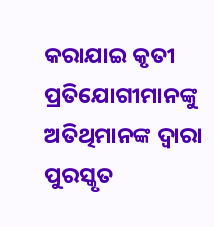କରାଯାଇ କୃତୀ ପ୍ରତିଯୋଗୀମାନଙ୍କୁ ଅତିଥିମାନଙ୍କ ଦ୍ୱାରା ପୁରସ୍କୃତ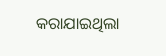କରାଯାଇଥିଲା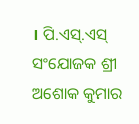। ପି.ଏସ୍.ଏସ୍ ସଂଯୋଜକ ଶ୍ରୀ ଅଶୋକ କୁମାର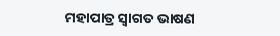ମହାପାତ୍ର ସ୍ୱାଗତ ଭାଷଣ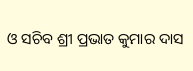ଓ ସଚିବ ଶ୍ରୀ ପ୍ରଭାତ କୁମାର ଦାସ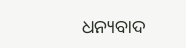ଧନ୍ୟବାଦ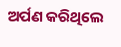ଅର୍ପଣ କରିଥିଲେ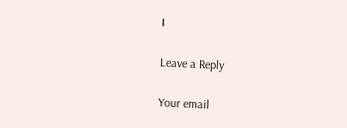।

Leave a Reply

Your email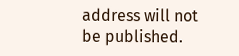address will not be published.